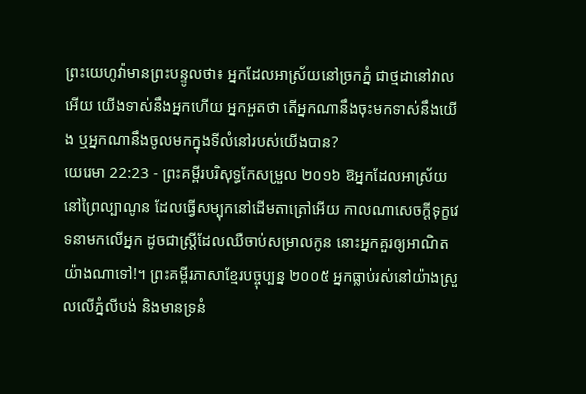ព្រះយេហូវ៉ាមានព្រះបន្ទូលថា៖ អ្នកដែលអាស្រ័យនៅច្រកភ្នំ ជាថ្មដានៅវាលអើយ យើងទាស់នឹងអ្នកហើយ អ្នកអួតថា តើអ្នកណានឹងចុះមកទាស់នឹងយើង ឬអ្នកណានឹងចូលមកក្នុងទីលំនៅរបស់យើងបាន?
យេរេមា 22:23 - ព្រះគម្ពីរបរិសុទ្ធកែសម្រួល ២០១៦ ឱអ្នកដែលអាស្រ័យនៅព្រៃល្បាណូន ដែលធ្វើសម្បុកនៅដើមតាត្រៅអើយ កាលណាសេចក្ដីទុក្ខវេទនាមកលើអ្នក ដូចជាស្ត្រីដែលឈឺចាប់សម្រាលកូន នោះអ្នកគួរឲ្យអាណិតយ៉ាងណាទៅ!។ ព្រះគម្ពីរភាសាខ្មែរបច្ចុប្បន្ន ២០០៥ អ្នកធ្លាប់រស់នៅយ៉ាងស្រួលលើភ្នំលីបង់ និងមានទ្រនំ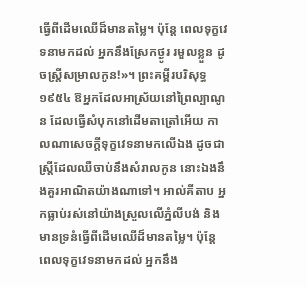ធ្វើពីដើមឈើដ៏មានតម្លៃ។ ប៉ុន្តែ ពេលទុក្ខវេទនាមកដល់ អ្នកនឹងស្រែកថ្ងូរ រមួលខ្លួន ដូចស្ត្រីសម្រាលកូន!»។ ព្រះគម្ពីរបរិសុទ្ធ ១៩៥៤ ឱអ្នកដែលអាស្រ័យនៅព្រៃល្បាណូន ដែលធ្វើសំបុកនៅដើមតាត្រៅអើយ កាលណាសេចក្ដីទុក្ខវេទនាមកលើឯង ដូចជាស្ត្រីដែលឈឺចាប់នឹងសំរាលកូន នោះឯងនឹងគួរអាណិតយ៉ាងណាទៅ។ អាល់គីតាប អ្នកធ្លាប់រស់នៅយ៉ាងស្រួលលើភ្នំលីបង់ និងមានទ្រនំធ្វើពីដើមឈើដ៏មានតម្លៃ។ ប៉ុន្តែ ពេលទុក្ខវេទនាមកដល់ អ្នកនឹង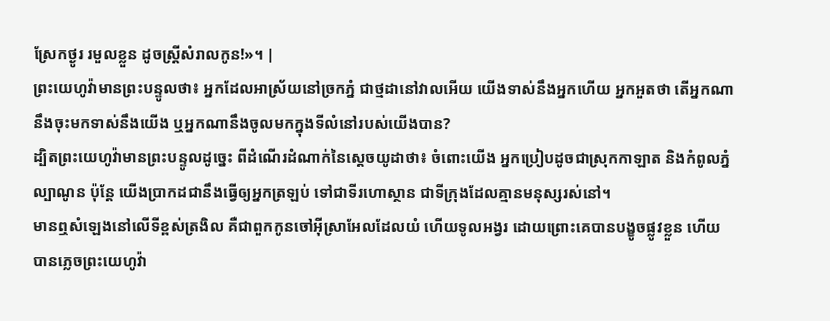ស្រែកថ្ងូរ រមួលខ្លួន ដូចស្ត្រីសំរាលកូន!»។ |
ព្រះយេហូវ៉ាមានព្រះបន្ទូលថា៖ អ្នកដែលអាស្រ័យនៅច្រកភ្នំ ជាថ្មដានៅវាលអើយ យើងទាស់នឹងអ្នកហើយ អ្នកអួតថា តើអ្នកណានឹងចុះមកទាស់នឹងយើង ឬអ្នកណានឹងចូលមកក្នុងទីលំនៅរបស់យើងបាន?
ដ្បិតព្រះយេហូវ៉ាមានព្រះបន្ទូលដូច្នេះ ពីដំណើរដំណាក់នៃស្តេចយូដាថា៖ ចំពោះយើង អ្នកប្រៀបដូចជាស្រុកកាឡាត និងកំពូលភ្នំល្បាណូន ប៉ុន្តែ យើងប្រាកដជានឹងធ្វើឲ្យអ្នកត្រឡប់ ទៅជាទីរហោស្ថាន ជាទីក្រុងដែលគ្មានមនុស្សរស់នៅ។
មានឮសំឡេងនៅលើទីខ្ពស់ត្រងិល គឺជាពួកកូនចៅអ៊ីស្រាអែលដែលយំ ហើយទូលអង្វរ ដោយព្រោះគេបានបង្ខូចផ្លូវខ្លួន ហើយបានភ្លេចព្រះយេហូវ៉ា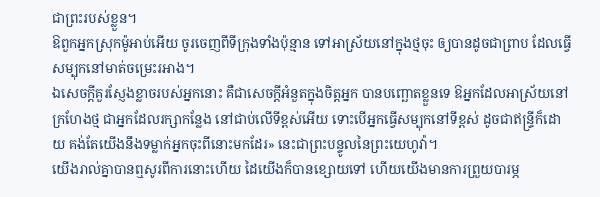ជាព្រះរបស់ខ្លួន។
ឱពួកអ្នកស្រុកម៉ូអាប់អើយ ចូរចេញពីទីក្រុងទាំងប៉ុន្មាន ទៅអាស្រ័យនៅក្នុងថ្មចុះ ឲ្យបានដូចជាព្រាប ដែលធ្វើសម្បុកនៅមាត់ចម្រេះរអាង។
ឯសេចក្ដីគួរស្ញែងខ្លាចរបស់អ្នកនោះ គឺជាសេចក្ដីអំនួតក្នុងចិត្តអ្នក បានបញ្ឆោតខ្លួនទេ ឱអ្នកដែលអាស្រ័យនៅក្រហែងថ្ម ជាអ្នកដែលរក្សាកន្លែង នៅជាប់លើទីខ្ពស់អើយ ទោះបើអ្នកធ្វើសម្បុកនៅទីខ្ពស់ ដូចជាឥន្ទ្រីក៏ដោយ គង់តែយើងនឹងទម្លាក់អ្នកចុះពីនោះមកដែរ» នេះជាព្រះបន្ទូលនៃព្រះយេហូវ៉ា។
យើងរាល់គ្នាបានឮសូរពីការនោះហើយ ដៃយើងក៏បានខ្សោយទៅ ហើយយើងមានការព្រួយបារម្ភ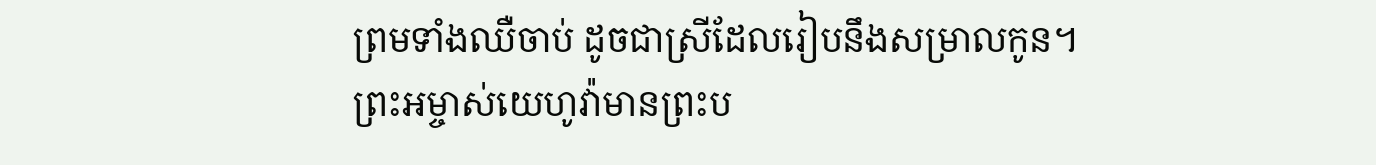ព្រមទាំងឈឺចាប់ ដូចជាស្រីដែលរៀបនឹងសម្រាលកូន។
ព្រះអម្ចាស់យេហូវ៉ាមានព្រះប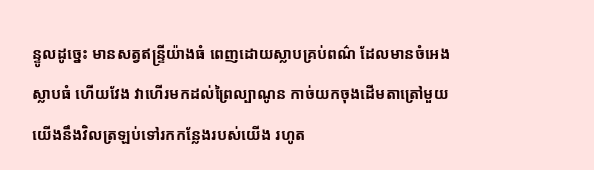ន្ទូលដូច្នេះ មានសត្វឥន្ទ្រីយ៉ាងធំ ពេញដោយស្លាបគ្រប់ពណ៌ ដែលមានចំអេងស្លាបធំ ហើយវែង វាហើរមកដល់ព្រៃល្បាណូន កាច់យកចុងដើមតាត្រៅមួយ
យើងនឹងវិលត្រឡប់ទៅរកកន្លែងរបស់យើង រហូត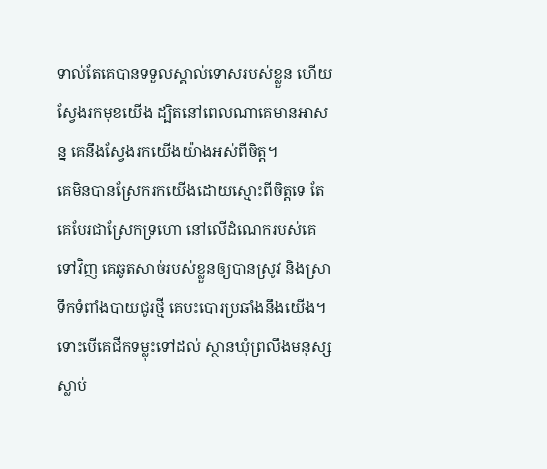ទាល់តែគេបានទទួលស្គាល់ទោសរបស់ខ្លួន ហើយស្វែងរកមុខយើង ដ្បិតនៅពេលណាគេមានអាសន្ន គេនឹងស្វែងរកយើងយ៉ាងអស់ពីចិត្ត។
គេមិនបានស្រែករកយើងដោយស្មោះពីចិត្តទេ តែគេបែរជាស្រែកទ្រហោ នៅលើដំណេករបស់គេទៅវិញ គេឆូតសាច់របស់ខ្លួនឲ្យបានស្រូវ និងស្រាទឹកទំពាំងបាយជូរថ្មី គេបះបោរប្រឆាំងនឹងយើង។
ទោះបើគេជីកទម្លុះទៅដល់ ស្ថានឃុំព្រលឹងមនុស្សស្លាប់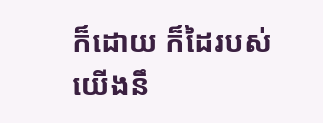ក៏ដោយ ក៏ដៃរបស់យើងនឹ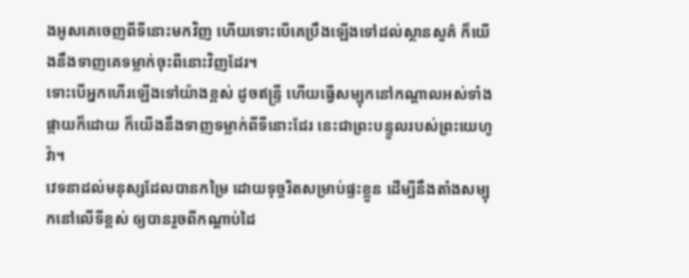ងអូសគេចេញពីទីនោះមកវិញ ហើយទោះបើគេប្រឹងឡើងទៅដល់ស្ថានសួគ៌ ក៏យើងនឹងទាញគេទម្លាក់ចុះពីនោះវិញដែរ។
ទោះបើអ្នកហើរឡើងទៅយ៉ាងខ្ពស់ ដូចឥន្ទ្រី ហើយធ្វើសម្បុកនៅកណ្ដាលអស់ទាំងផ្កាយក៏ដោយ ក៏យើងនឹងទាញទម្លាក់ពីទីនោះដែរ នេះជាព្រះបន្ទូលរបស់ព្រះយេហូវ៉ា។
វេទនាដល់មនុស្សដែលបានកម្រៃ ដោយទុច្ចរិតសម្រាប់ផ្ទះខ្លួន ដើម្បីនឹងតាំងសម្បុកនៅលើទីខ្ពស់ ឲ្យបានរួចពីកណ្ដាប់ដៃ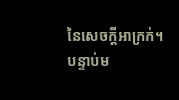នៃសេចក្ដីអាក្រក់។
បន្ទាប់ម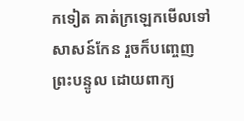កទៀត គាត់ក្រឡេកមើលទៅសាសន៍កែន រួចក៏បញ្ចេញព្រះបន្ទូល ដោយពាក្យ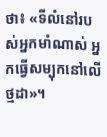ថា៖ «ទីលំនៅរបស់អ្នកមាំណាស់ អ្នកធ្វើសម្បុកនៅលើថ្មដា»។